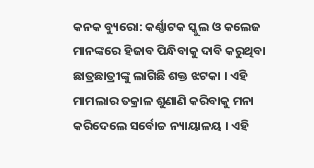କନକ ବ୍ୟୁରୋ: କର୍ଣ୍ଣାଟକ ସ୍କୁଲ ଓ କଲେଜ ମାନଙ୍କରେ ହିଜାବ ପିନ୍ଧିବାକୁ ଦାବି କରୁଥିବା ଛାତ୍ରଛାତ୍ରୀଙ୍କୁ ଲାଗିଛି ଶକ୍ତ ଝଟକା । ଏହି ମାମଲାର ତକ୍ରାଳ ଶୁଣାଣି କରିବାକୁ ମନା କରିଦେଲେ ସର୍ବୋଚ୍ଚ ନ୍ୟାୟାଳୟ । ଏହି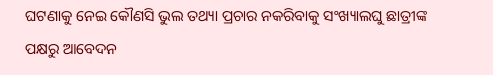ଘଟଣାକୁ ନେଇ କୌଣସି ଭୁଲ ତଥ୍ୟା ପ୍ରଚାର ନକରିବାକୁ ସଂଖ୍ୟାଲଘୁ ଛାତ୍ରୀଙ୍କ ପକ୍ଷରୁ ଆବେଦନ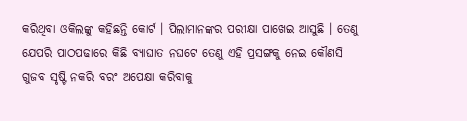କରିଥିବା ଓକିଲଙ୍କୁ କହିଛନ୍ତି କୋର୍ଟ । ପିଲାମାନଙ୍କର ପରୀକ୍ଷା ପାଖେଇ ଆସୁଛି । ତେଣୁ ଯେପରି ପାଠପଢାରେ କିଛି ବ୍ୟାଘାତ ନଘଟେ ତେଣୁ ଏହି ପ୍ରସଙ୍ଗକୁ ନେଇ କୌଣସି ଗୁଜବ ସୃଷ୍ଟି ନକରି ବରଂ ଅପେକ୍ଷା କରିବାକୁ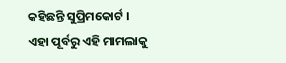କହିଛନ୍ତି ସୁପ୍ରିମକୋର୍ଟ ।
ଏହା ପୂର୍ବରୁ ଏହି ମାମଲାକୁ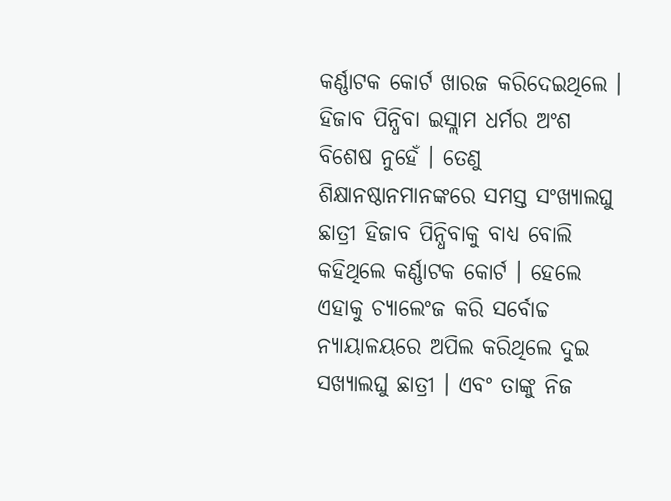କର୍ଣ୍ଣାଟକ କୋର୍ଟ ଖାରଜ କରିଦେଇଥିଲେ । ହିଜାବ ପିନ୍ଧିବା ଇସ୍ଲାମ ଧର୍ମର ଅଂଶ ବିଶେଷ ନୁହେଁ । ତେଣୁ ଶିକ୍ଷାନଷ୍ଠାନମାନଙ୍କରେ ସମସ୍ତ ସଂଖ୍ୟାଲଘୁ ଛାତ୍ରୀ ହିଜାବ ପିନ୍ଧିବାକୁ ବାଧ୍ୟ ବୋଲି କହିଥିଲେ କର୍ଣ୍ଣାଟକ କୋର୍ଟ । ହେଲେ ଏହାକୁ ଚ୍ୟାଲେଂଜ କରି ସର୍ବୋଚ୍ଚ ନ୍ୟାୟାଳୟରେ ଅପିଲ କରିଥିଲେ ଦୁଇ ସଖ୍ୟାଲଘୁ ଛାତ୍ରୀ । ଏବଂ ତାଙ୍କୁ ନିଜ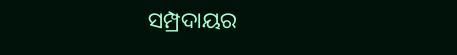ସମ୍ପ୍ରଦାୟର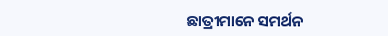ଛାତ୍ରୀମାନେ ସମର୍ଥନ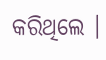କରିଥିଲେ ।